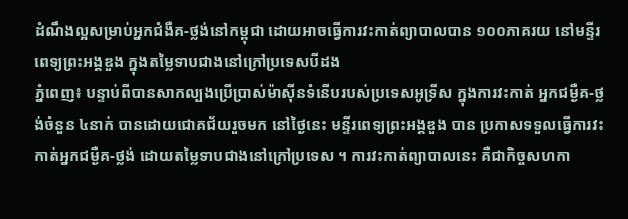ដំណឹងល្អសម្រាប់អ្នកជំងឺគ-ថ្លង់នៅកម្ពុជា ដោយអាចធ្វើការវះកាត់ព្យាបាលបាន ១០០ភាគរយ នៅមន្ទីរពេទ្យព្រះអង្គឌួង ក្នុងតម្លៃទាបជាងនៅក្រៅប្រទេសបីដង
ភ្នំពេញ៖ បន្ទាប់ពីបានសាកល្បងប្រើប្រាស់ម៉ាស៊ីនទំនើបរបស់ប្រទេសអូទ្រីស ក្នុងការវះកាត់ អ្នកជម្ងឺគ-ថ្លង់ចំនួន ៤នាក់ បានដោយជោគជ័យរួចមក នៅថ្ងៃនេះ មន្ទីរពេទ្យព្រះអង្គឌួង បាន ប្រកាសទទួលធ្វើការវះកាត់អ្នកជម្ងឺគ-ថ្លង់ ដោយតម្លៃទាបជាងនៅក្រៅប្រទេស ។ ការវះកាត់ព្យាបាលនេះ គឺជាកិច្ចសហកា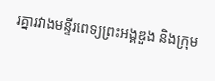រគ្នារវាងមន្ទីរពេទ្យព្រះអង្គឌួង និងក្រុម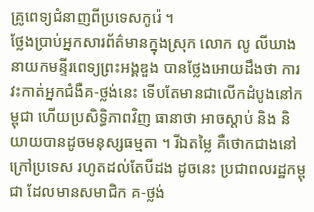គ្រូពេទ្យជំនាញពីប្រទេសកូរ៉េ ។
ថ្លែងប្រាប់អ្នកសារព័ត៌មានក្នុងស្រុក លោក លូ លីឃាង នាយកមន្ទីរពេទ្យព្រះអង្គឌួង បានថ្លែងអោយដឹងថា ការវះកាត់អ្នកជំងឺគ-ថ្លង់នេះ ទើបតែមានជាលើកដំបូងនៅកម្ពុជា ហើយប្រសិទ្ធិភាពវិញ ធានាថា អាចស្ដាប់ និង និយាយបានដូចមនុស្សធម្មតា ។ រីឯតម្លៃ គឺថោកជាងនៅក្រៅប្រទេស រហូតដល់តែបីដង ដូចនេះ ប្រជាពលរដ្ឋកម្ពុជា ដែលមានសមាជិក គ-ថ្លង់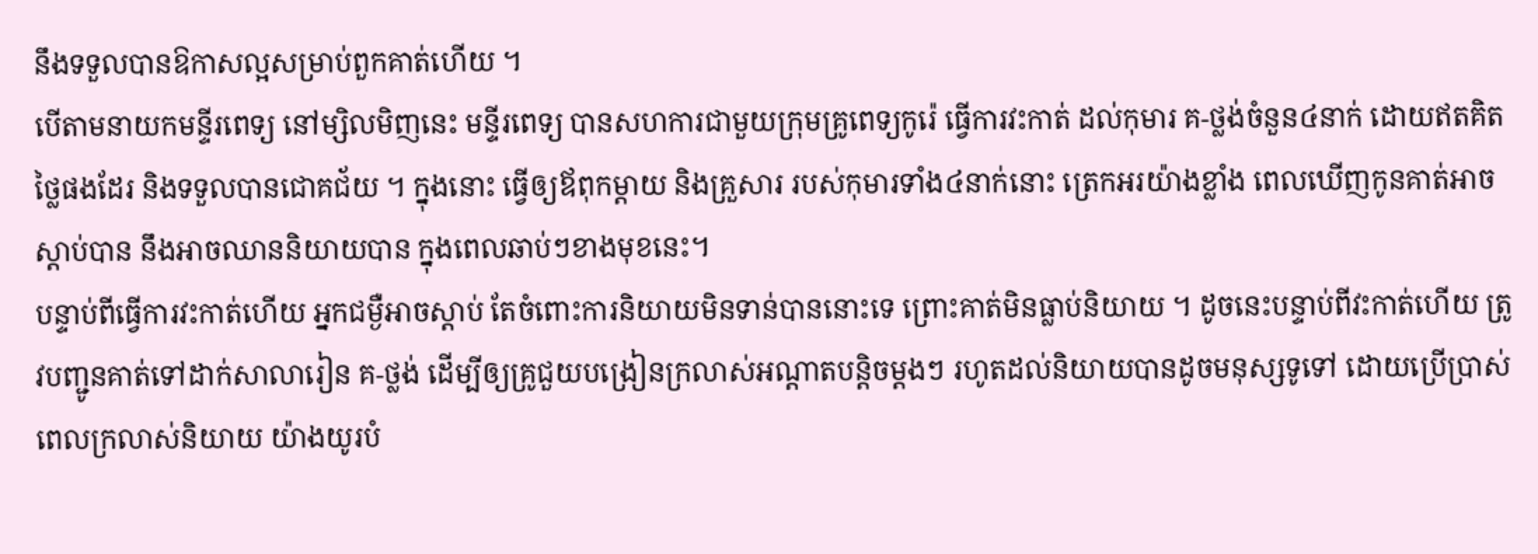នឹងទទួលបានឱកាសល្អសម្រាប់ពួកគាត់ហើយ ។
បើតាមនាយកមន្ទីរពេទ្យ នៅម្សិលមិញនេះ មន្ទីរពេទ្យ បានសហការជាមួយក្រុមគ្រូពេទ្យកូរ៉េ ធ្វើការវះកាត់ ដល់កុមារ គ-ថ្លង់ចំនួន៤នាក់ ដោយឥតគិតថ្លៃផងដែរ និងទទួលបានជោគជ័យ ។ ក្នុងនោះ ធ្វើឲ្យឪពុកម្ដាយ និងគ្រួសារ របស់កុមារទាំង៤នាក់នោះ ត្រេកអរយ៉ាងខ្លាំង ពេលឃើញកូនគាត់អាចស្ដាប់បាន នឹងអាចឈាននិយាយបាន ក្នុងពេលឆាប់ៗខាងមុខនេះ។
បន្ទាប់ពីធ្វើការវះកាត់ហើយ អ្នកជម្ងឺអាចស្ដាប់ តែចំពោះការនិយាយមិនទាន់បាននោះទេ ព្រោះគាត់មិនធ្លាប់និយាយ ។ ដូចនេះបន្ទាប់ពីវះកាត់ហើយ ត្រូវបញ្ជូនគាត់ទៅដាក់សាលារៀន គ-ថ្លង់ ដើម្បីឲ្យគ្រូជួយបង្រៀនក្រលាស់អណ្ដាតបន្ដិចម្ដងៗ រហូតដល់និយាយបានដូចមនុស្សទូទៅ ដោយប្រើប្រាស់ពេលក្រលាស់និយាយ យ៉ាងយូរបំ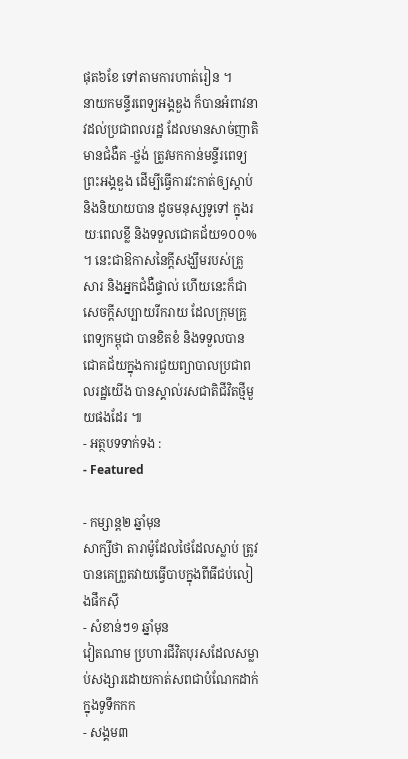ផុត៦ខែ ទៅតាមការហាត់រៀន ។
នាយកមន្ទីរពេទ្យអង្គឌួង ក៏បានអំពាវនាវដល់ប្រជាពលរដ្ឋ ដែលមានសាច់ញាតិមានជំងឺគ -ថ្លង់ ត្រូវមកកាន់មន្ទីរពេទ្យព្រះអង្គឌួង ដើម្បីធ្វើការវះកាត់ឲ្យស្ដាប់ និងនិយាយបាន ដូចមនុស្សទូទៅ ក្នុងរយៈពេលខ្លី និងទទួលជោគជ័យ១០០% ។ នេះជាឱកាសនៃក្ដីសង្ឃឹមរបស់គ្រួសារ និងអ្នកជំងឺផ្ទាល់ ហើយនេះក៏ជាសេចក្ដីសប្បាយរីករាយ ដែលក្រុមគ្រូពេទ្យកម្ពុជា បានខិតខំ និងទទួលបានជោគជ័យក្នុងការជួយព្យាបាលប្រជាពលរដ្ឋយើង បានស្គាល់រសជាតិជីវិតថ្មីមួយផងដែរ ៕
- អត្ថបទទាក់ទង :
- Featured

- កម្សាន្ត២ ឆ្នាំមុន
សាក្សីថា តារាម៉ូដែលថៃដែលស្លាប់ ត្រូវបានគេព្រួតវាយធ្វើបាបក្នុងពីធីជប់លៀងផឹកស៊ី
- សំខាន់ៗ១ ឆ្នាំមុន
វៀតណាម ប្រហារជីវិតបុរសដែលសម្លាប់សង្សារដោយកាត់សពជាបំណែកដាក់ក្នុងទូទឹកកក
- សង្គម៣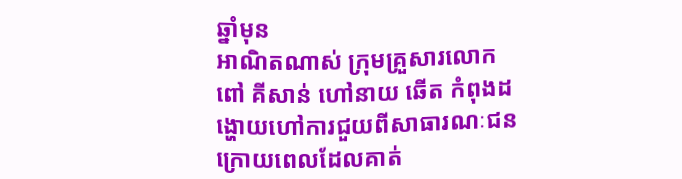ឆ្នាំមុន
អាណិតណាស់ ក្រុមគ្រួសារលោក ពៅ គីសាន់ ហៅនាយ ឆើត កំពុងដង្ហោយហៅការជួយពីសាធារណៈជន ក្រោយពេលដែលគាត់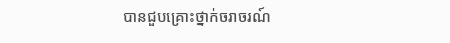បានជួបគ្រោះថ្នាក់ចរាចរណ៍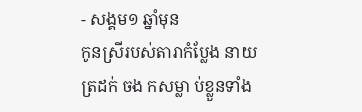- សង្គម១ ឆ្នាំមុន
កូនស្រីរបស់តារាកំប្លែង នាយ ត្រដក់ ចង កសម្លា ប់ខ្លួនទាំង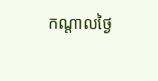កណ្តាលថ្ងៃ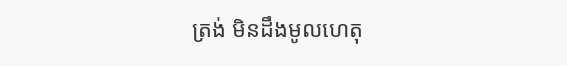ត្រង់ មិនដឹងមូលហេតុ